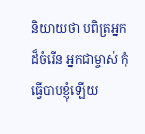និយាយថា បពិត្រអ្នកដ៏ចំរើន អ្នកជាម្ចាស់ កុំធ្វើបាបខ្ញុំឡើយ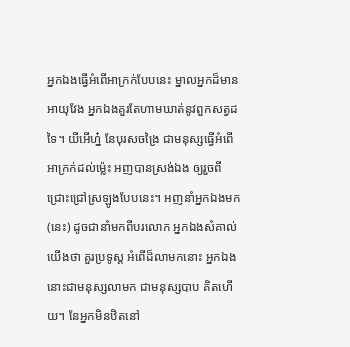អ្នកឯងធ្វើអំពើអាក្រក់បែបនេះ ម្នាលអ្នកដ៏មានអាយុវែង អ្នកឯងគួរតែហាមឃាត់នូវពួកសត្វដទៃ។ យីអើហ្ន៎ នែបុរសចង្រៃ ជាមនុស្សធ្វើអំពើអាក្រក់ដល់ម្ល៉េះ អញបានស្រង់ឯង ឲ្យរួចពីជ្រោះជ្រៅស្រឡូងបែបនេះ។ អញនាំអ្នកឯងមក (នេះ) ដូចជានាំមកពីបរលោក អ្នកឯងសំគាល់យើងថា គួរប្រទូស្ត អំពើដ៏លាមកនោះ អ្នកឯងនោះជាមនុស្សលាមក ជាមនុស្សបាប គិតហើយ។ នែអ្នកមិនឋិតនៅ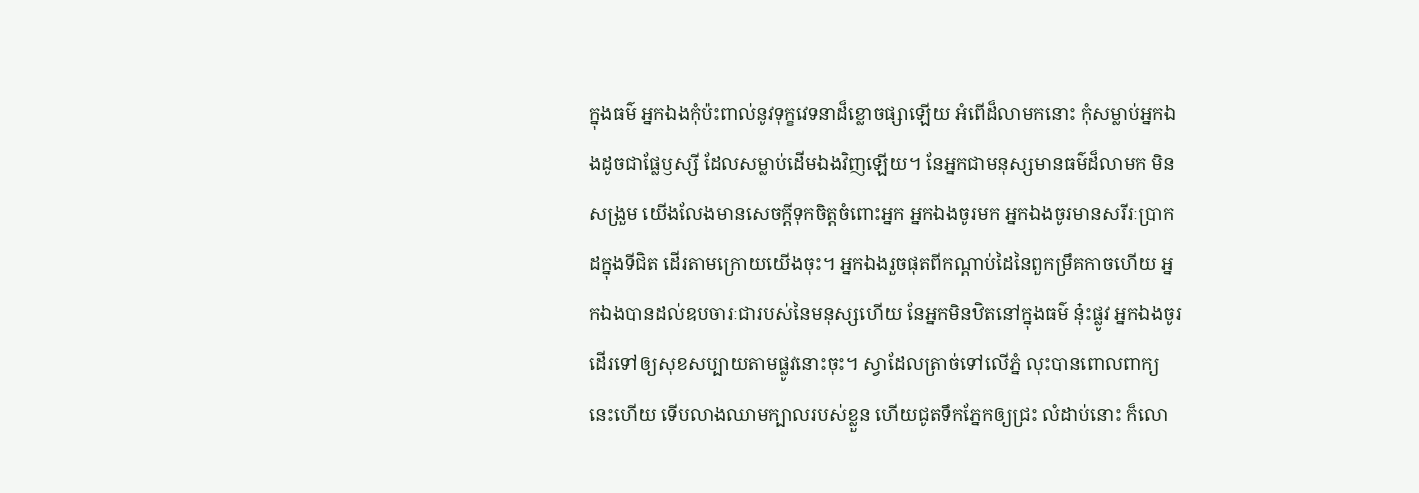ក្នុងធម៌ អ្នកឯងកុំប៉ះពាល់នូវទុក្ខវេទនាដ៏ខ្លោចផ្សាឡើយ អំពើដ៏លាមកនោះ កុំសម្លាប់អ្នកឯងដូចជាផ្លែឫស្សី ដែលសម្លាប់ដើមឯងវិញឡើយ។ នែអ្នកជាមនុស្សមានធម៌ដ៏លាមក មិនសង្រួម យើងលែងមានសេចក្តីទុកចិត្តចំពោះអ្នក អ្នកឯងចូរមក អ្នកឯងចូរមានសរីរៈប្រាកដក្នុងទីជិត ដើរតាមក្រោយយើងចុះ។ អ្នកឯងរួចផុតពីកណ្តាប់ដៃនៃពួកម្រឹគកាចហើយ អ្នកឯងបានដល់ឧបចារៈជារបស់នៃមនុស្សហើយ នែអ្នកមិនឋិតនៅក្នុងធម៌ នុ៎ះផ្លូវ អ្នកឯងចូរដើរទៅឲ្យសុខសប្បាយតាមផ្លូវនោះចុះ។ ស្វាដែលត្រាច់ទៅលើភ្នំ លុះបានពោលពាក្យនេះហើយ ទើបលាងឈាមក្បាលរបស់ខ្លួន ហើយជូតទឹកភ្នែកឲ្យជ្រះ លំដាប់នោះ ក៏លោ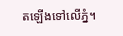តឡើងទៅលើភ្នំ។